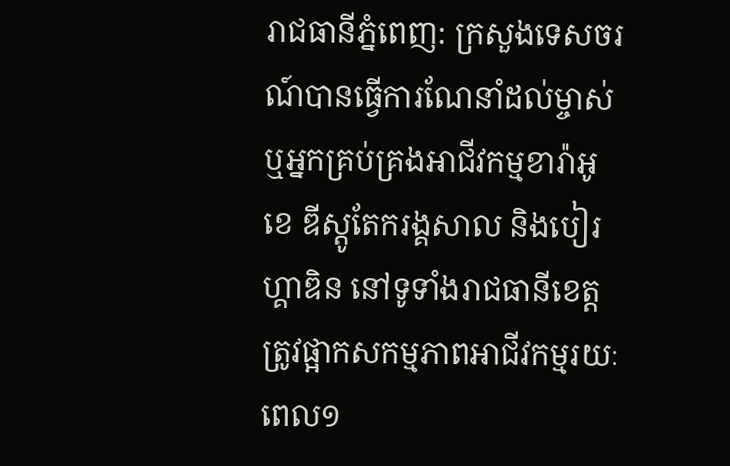រាជធានីភ្នំពេញ: ក្រសួងទេសចរណ៍បានធ្វើការណែនាំដល់ម្ចាស់ ឬអ្នកគ្រប់គ្រងអាជីវកម្មខារ៉ាអូខេ ឌីស្តូតែករង្គសាល និងបៀរហ្គាឌិន នៅទូទាំងរាជធានីខេត្តត្រូវផ្អាកសកម្មភាពអាជីវកម្មរយៈពេល១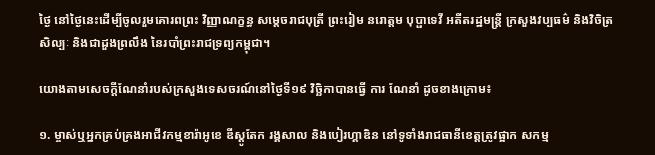ថ្ងៃ នៅថ្ងៃនេះដេីម្បីចូលរួមគោរពព្រះ វិញ្ញាណក្ខន្ធ សម្ដេចរាជបុត្រី ព្រះរៀម នរោត្តម បុប្ផាទេវី អតីតរដ្ឋមន្រ្តី ក្រសួងវប្បធម៌ និងវិចិត្រសិល្បៈ និងជាដួងព្រលឹង នៃរបាំព្រះរាជទ្រព្យកម្ពុជា។

យោងតាមសេចក្ដីណែនាំរបស់ក្រសួងទេសចរណ៍នៅថ្ងៃទី១៩ វិច្ឆិកាបានធ្វើ ការ ណែនាំ ដូចខាងក្រោម៖

១. ម្ចាស់ឬអ្នកគ្រប់គ្រងអាជីវកម្មខារ៉ាអូខេ ឌីស្តូតែក រង្គសាល និងបៀរហ្គាឌិន នៅទូទាំងរាជធានីខេត្តត្រូវផ្អាក សកម្ម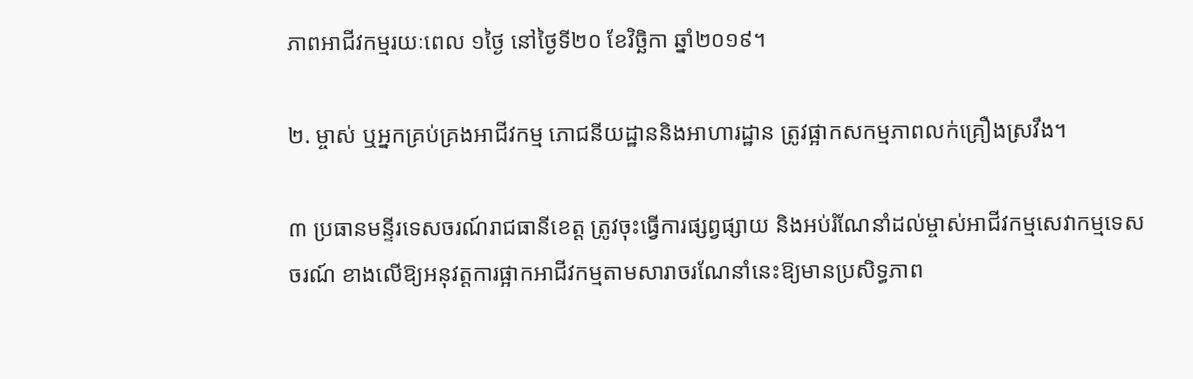ភាពអាជីវកម្មរយៈពេល ១ថ្ងៃ នៅថ្ងៃទី២០ ខែវិច្ឆិកា ឆ្នាំ២០១៩។

២. ម្ចាស់ ឬអ្នកគ្រប់គ្រងអាជីវកម្ម ភោជនីយដ្ឋាននិងអាហារដ្ឋាន ត្រូវផ្អាកសកម្មភាពលក់គ្រឿងស្រវឹង។

៣ ប្រធានមន្ទីរទេសចរណ៍រាជធានីខេត្ត ត្រូវចុះធ្វើការផ្សព្វផ្សាយ និងអប់រំណែនាំដល់ម្ចាស់អាជីវកម្មសេវាកម្មទេសចរណ៍ ខាងលើឱ្យអនុវត្តការផ្អាកអាជីវកម្មតាមសារាចរណែនាំនេះឱ្យមានប្រសិទ្ធភាព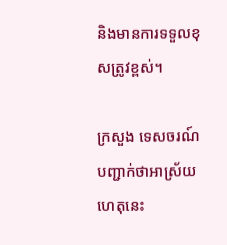និងមានការទទួលខុសត្រូវខ្ពស់។

ក្រសួង ទេសចរណ៍ បញ្ជាក់ថាអាស្រ័យហេតុនេះ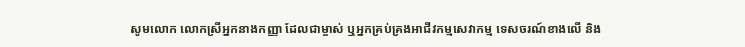សូមលោក លោកស្រីអ្នកនាងកញ្ញា ដែលជាម្ចាស់ ឬអ្នកគ្រប់គ្រងអាជីវកម្មសេវាកម្ម ទេសចរណ៍ខាងលើ និង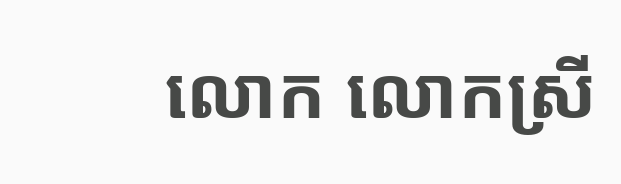លោក លោកស្រី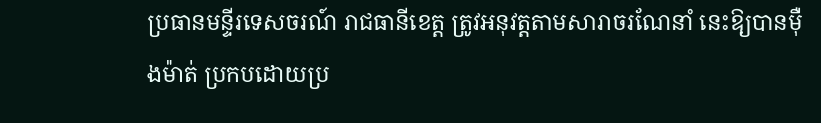ប្រធានមន្ទីរទេសចរណ៍ រាជធានីខេត្ត ត្រូវអនុវត្តតាមសារាចរណែនាំ នេះឱ្យបានម៉ឺងម៉ាត់ ប្រកបដោយប្រ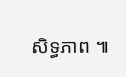សិទ្ធភាព ៕